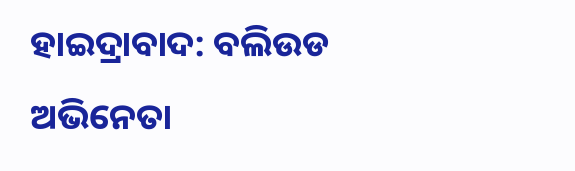ହାଇଦ୍ରାବାଦ: ବଲିଉଡ ଅଭିନେତା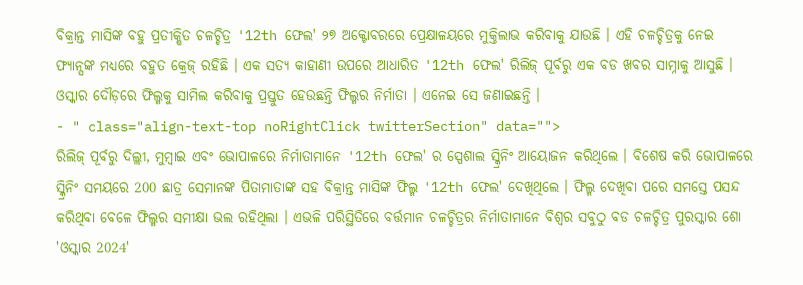ବିକ୍ରାନ୍ତ ମାସିଙ୍କ ବହୁ ପ୍ରତୀକ୍ଷିତ ଚଳଚ୍ଚିତ୍ର '12th ଫେଲ' ୨୭ ଅକ୍ଟୋବରରେ ପ୍ରେକ୍ଷାଳୟରେ ମୁକ୍ତିଲାଭ କରିବାକୁ ଯାଉଛି । ଏହି ଚଳଚ୍ଚିତ୍ରକୁ ନେଇ ଫ୍ୟାନ୍ସଙ୍କ ମଧ୍ୟରେ ବହୁତ କ୍ରେଜ୍ ରହିଛି । ଏକ ସତ୍ୟ କାହାଣୀ ଉପରେ ଆଧାରିତ '12th ଫେଲ' ରିଲିଜ୍ ପୂର୍ବରୁ ଏକ ବଡ ଖବର ସାମ୍ନାକୁ ଆସୁଛି । ଓସ୍କାର ଦୌଡ଼ରେ ଫିଲ୍ମକୁ ସାମିଲ କରିବାକୁ ପ୍ରସ୍ତୁତ ହେଉଛନ୍ତି ଫିଲ୍ମର ନିର୍ମାତା । ଏନେଇ ସେ ଜଣାଇଛନ୍ତି ।
- " class="align-text-top noRightClick twitterSection" data="">
ରିଲିଜ୍ ପୂର୍ବରୁ ଦିଲ୍ଲୀ, ମୁମ୍ବାଇ ଏବଂ ଭୋପାଳରେ ନିର୍ମାତାମାନେ '12th ଫେଲ' ର ସ୍ପେଶାଲ ସ୍କ୍ରିନିଂ ଆୟୋଜନ କରିଥିଲେ । ବିଶେଷ କରି ଭୋପାଳରେ ସ୍କ୍ରିନିଂ ସମୟରେ 200 ଛାତ୍ର ସେମାନଙ୍କ ପିତାମାତାଙ୍କ ସହ ବିକ୍ରାନ୍ତ ମାସିଙ୍କ ଫିଲ୍ମ '12th ଫେଲ' ଦେଖିଥିଲେ । ଫିଲ୍ମ ଦେଖିବା ପରେ ସମସ୍ତେ ପସନ୍ଦ କରିଥିବା ବେଳେ ଫିଲ୍ମର ସମୀକ୍ଷା ଭଲ ରହିଥିଲା । ଏଭଳି ପରିସ୍ଥିତିରେ ବର୍ତ୍ତମାନ ଚଳଚ୍ଚିତ୍ରର ନିର୍ମାତାମାନେ ବିଶ୍ବର ସବୁଠୁ ବଡ ଚଳଚ୍ଚିତ୍ର ପୁରସ୍କାର ଶୋ 'ଓସ୍କାର 2024'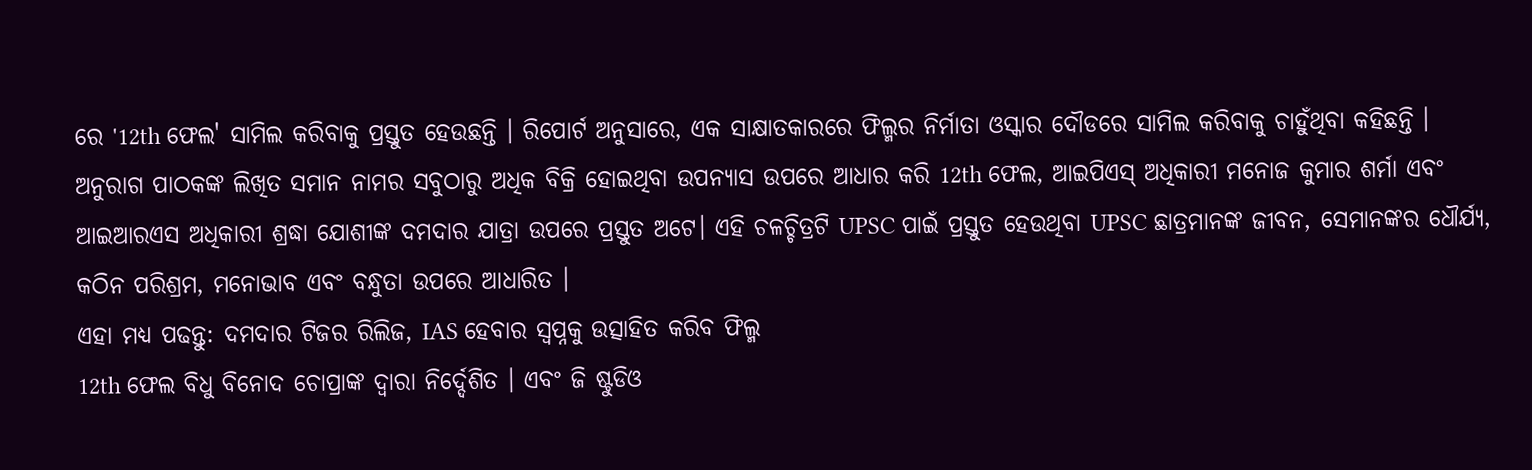ରେ '12th ଫେଲ' ସାମିଲ କରିବାକୁ ପ୍ରସ୍ତୁତ ହେଉଛନ୍ତି । ରିପୋର୍ଟ ଅନୁସାରେ, ଏକ ସାକ୍ଷାତକାରରେ ଫିଲ୍ମର ନିର୍ମାତା ଓସ୍କାର ଦୌଡରେ ସାମିଲ କରିବାକୁ ଚାହୁଁଥିବା କହିଛନ୍ତି ।
ଅନୁରାଗ ପାଠକଙ୍କ ଲିଖିତ ସମାନ ନାମର ସବୁଠାରୁ ଅଧିକ ବିକ୍ରି ହୋଇଥିବା ଉପନ୍ୟାସ ଉପରେ ଆଧାର କରି 12th ଫେଲ, ଆଇପିଏସ୍ ଅଧିକାରୀ ମନୋଜ କୁମାର ଶର୍ମା ଏବଂ ଆଇଆରଏସ ଅଧିକାରୀ ଶ୍ରଦ୍ଧା ଯୋଶୀଙ୍କ ଦମଦାର ଯାତ୍ରା ଉପରେ ପ୍ରସ୍ତୁତ ଅଟେ। ଏହି ଚଳଚ୍ଚିତ୍ରଟି UPSC ପାଇଁ ପ୍ରସ୍ତୁତ ହେଉଥିବା UPSC ଛାତ୍ରମାନଙ୍କ ଜୀବନ, ସେମାନଙ୍କର ଧୌର୍ଯ୍ୟ, କଠିନ ପରିଶ୍ରମ, ମନୋଭାବ ଏବଂ ବନ୍ଧୁତା ଉପରେ ଆଧାରିତ ।
ଏହା ମଧ୍ୟ ପଢନ୍ତୁ: ଦମଦାର ଟିଜର ରିଲିଜ, IAS ହେବାର ସ୍ବପ୍ନକୁ ଉତ୍ସାହିତ କରିବ ଫିଲ୍ମ
12th ଫେଲ ବିଧୁ ବିନୋଦ ଚୋପ୍ରାଙ୍କ ଦ୍ୱାରା ନିର୍ଦ୍ଦେଶିତ । ଏବଂ ଜି ଷ୍ଟୁଡିଓ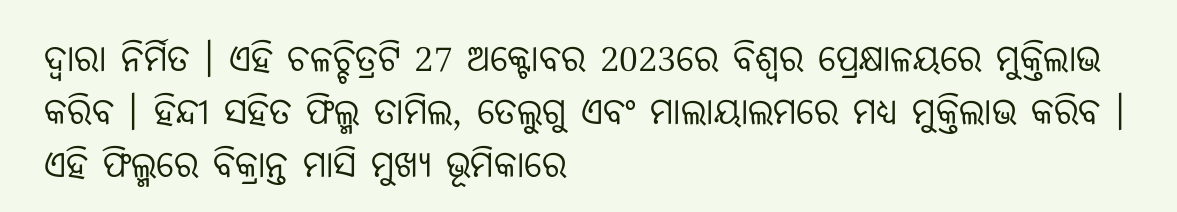ଦ୍ବାରା ନିର୍ମିତ । ଏହି ଚଳଚ୍ଚିତ୍ରଟି 27 ଅକ୍ଟୋବର 2023ରେ ବିଶ୍ବର ପ୍ରେକ୍ଷାଳୟରେ ମୁକ୍ତିଲାଭ କରିବ । ହିନ୍ଦୀ ସହିତ ଫିଲ୍ମ ତାମିଲ, ତେଲୁଗୁ ଏବଂ ମାଲାୟାଲମରେ ମଧ୍ୟ ମୁକ୍ତିଲାଭ କରିବ । ଏହି ଫିଲ୍ମରେ ବିକ୍ରାନ୍ତ ମାସି ମୁଖ୍ୟ ଭୂମିକାରେ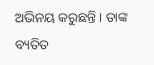ଅଭିନୟ କରୁଛନ୍ତି । ତାଙ୍କ ବ୍ୟତିତ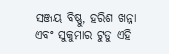ସଞ୍ଜୟ ବିଷ୍ଣୁ, ହରିଶ ଖନ୍ନା ଏବଂ ସୁକୁମାର ଟୁଡୁ ଏହି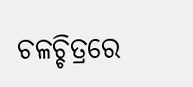ଚଳଚ୍ଚିତ୍ରରେ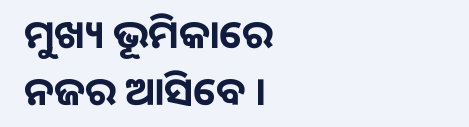ମୁଖ୍ୟ ଭୂମିକାରେ ନଜର ଆସିବେ ।